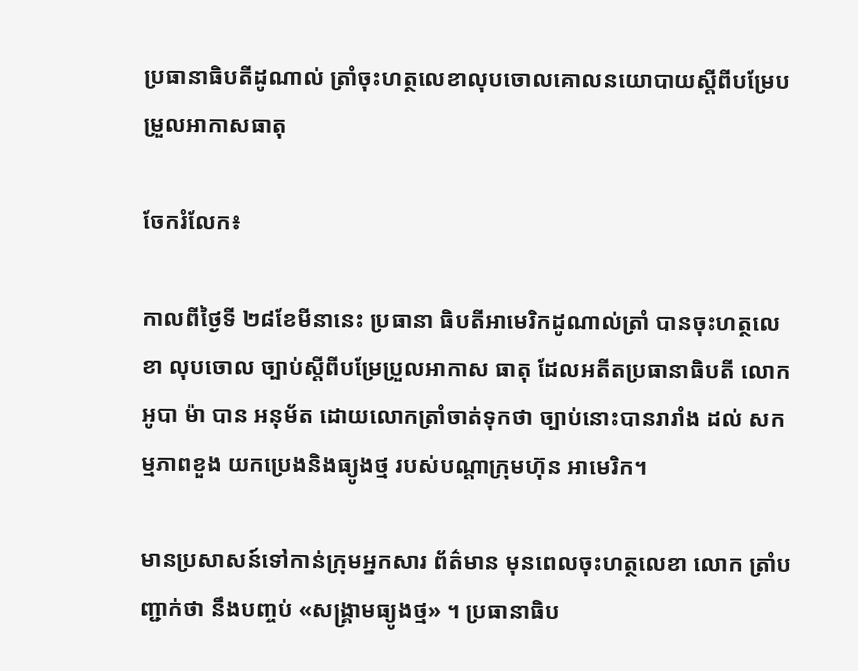ប្រធានាធិបតីដូណាល់ ត្រាំចុះហត្ថលេខាលុបចោលគោលនយោបាយស្តីពីបម្រែបម្រួលអាកាសធាតុ

ចែករំលែក៖

កាលពីថ្ងៃទី ២៨ខែមីនានេះ ប្រធានា ធិបតីអាមេរិកដូណាល់ត្រាំ បានចុះហត្ថលេខា លុបចោល ច្បាប់ស្តីពីបម្រែប្រួលអាកាស ធាតុ ដែលអតីតប្រធានាធិបតី លោកអូបា ម៉ា បាន អនុម័ត ដោយលោកត្រាំចាត់ទុកថា ច្បាប់នោះបានរារាំង ដល់ សកម្មភាពខួង យកប្រេងនិងធ្យូងថ្ម របស់បណ្តាក្រុមហ៊ុន អាមេរិក។

មានប្រសាសន៍ទៅកាន់ក្រុមអ្នកសារ ព័ត៌មាន មុនពេលចុះហត្ថលេខា លោក ត្រាំបញ្ជាក់ថា នឹងបញ្ចប់ «សង្គ្រាមធ្យូងថ្ម» ។ ប្រធានាធិប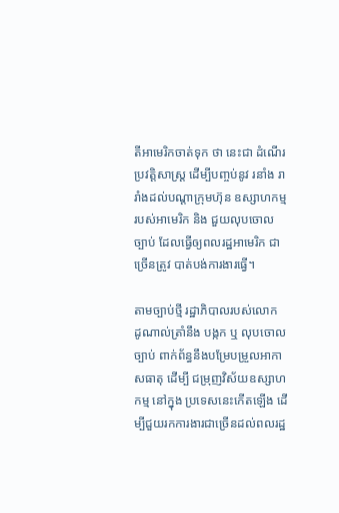តីអាមេរិកចាត់ទុក ថា នេះជា ដំណើរប្រវត្តិសាស្ត្រ ដើម្បីបញ្ចប់នូវ រនាំង រារាំងដល់បណ្តាក្រុមហ៊ុន ឧស្សាហកម្ម របស់អាមេរិក និង ជួយលុបចោលច្បាប់ ដែលធ្វើឲ្យពលរដ្ឋអាមេរិក ជាច្រើនត្រូវ បាត់បង់ការងារធ្វើ។

តាមច្បាប់ថ្មី រដ្ឋាភិបាលរបស់លោក ដូណាល់ត្រាំនឹង បង្កក ឬ លុបចោលច្បាប់ ពាក់ព័ន្ធនឹងបម្រែបម្រួលអាកាសធាតុ ដើម្បី ជម្រុញវិស័យឧស្សាហកម្ម នៅក្នុង ប្រទេសនេះកើតឡើង ដើម្បីជួយរកការងារជាច្រើនដល់ពលរដ្ឋ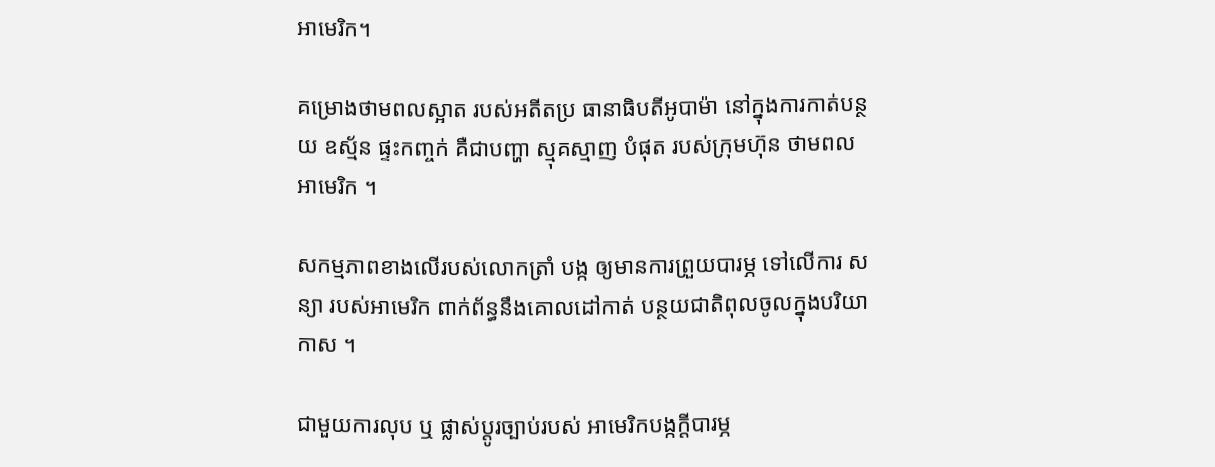អាមេរិក។

គម្រោងថាមពលស្អាត របស់អតីតប្រ ធានាធិបតីអូបាម៉ា នៅក្នុងការកាត់បន្ថយ ឧស្ម័ន ផ្ទះកញ្ចក់ គឺជាបញ្ហា ស្មុគស្មាញ បំផុត របស់ក្រុមហ៊ុន ថាមពលអាមេរិក ។

សកម្មភាពខាងលើរបស់លោកត្រាំ បង្ក ឲ្យមានការព្រួយបារម្ភ ទៅលើការ សន្យា របស់អាមេរិក ពាក់ព័ន្ធនឹងគោលដៅកាត់ បន្ថយជាតិពុលចូលក្នុងបរិយាកាស ។

ជាមួយការលុប ឬ ផ្លាស់ប្តូរច្បាប់របស់ អាមេរិកបង្កក្តីបារម្ភ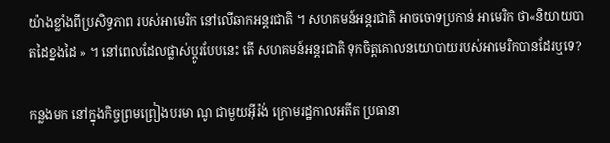យ៉ាងខ្លាំងពីប្រសិទ្ធភាព របស់អាមេរិក នៅលើឆាកអន្តរជាតិ ។ សហគមន៍អន្តរជាតិ អាចចោទប្រកាន់ អាមេរិក ថា«និយាយបាតដៃខ្នងដៃ » ។ នៅពេលដែលផ្លាស់ប្តូរបែបនេះ តើ សហគមន៍អន្តរជាតិ ទុកចិត្តគោលនយោបាយរបស់អាមេរិកបានដែរឬទេ?

កន្លងមក នៅក្នុងកិច្ចព្រមព្រៀងបរមា ណូ ជាមួយអុីរ៉ង់ ក្រោមរដ្ឋកាលអតីត ប្រធានា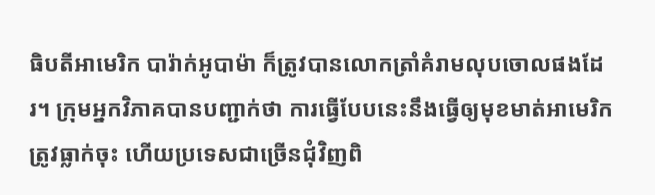ធិបតីអាមេរិក បារ៉ាក់អូបាម៉ា ក៏ត្រូវបានលោកត្រាំគំរាមលុបចោលផងដែរ។ ក្រុមអ្នកវិភាគបានបញ្ជាក់ថា ការធ្វើបែបនេះនឹងធ្វើឲ្យមុខមាត់អាមេរិកត្រូវធ្លាក់ចុះ ហើយប្រទេសជាច្រើនជុំវិញពិ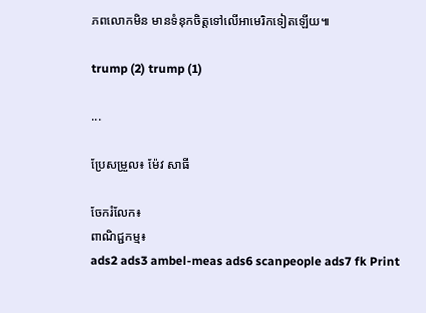ភពលោកមិន មានទំនុកចិត្តទៅលើអាមេរិកទៀតឡើយ៕

trump (2) trump (1)

...

ប្រែសម្រួល៖ ម៉ែវ សាធី

ចែករំលែក៖
ពាណិជ្ជកម្ម៖
ads2 ads3 ambel-meas ads6 scanpeople ads7 fk Print